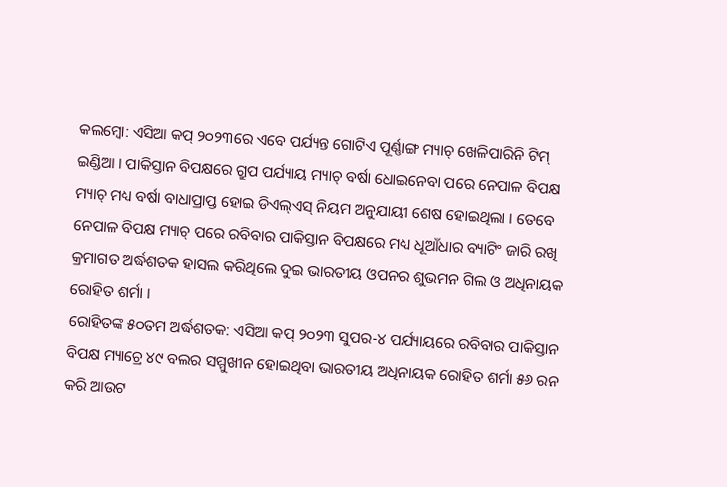କଲମ୍ବୋ: ଏସିଆ କପ୍ ୨୦୨୩ରେ ଏବେ ପର୍ଯ୍ୟନ୍ତ ଗୋଟିଏ ପୂର୍ଣ୍ଣାଙ୍ଗ ମ୍ୟାଚ୍ ଖେଳିପାରିନି ଟିମ୍ ଇଣ୍ଡିଆ । ପାକିସ୍ତାନ ବିପକ୍ଷରେ ଗ୍ରୁପ ପର୍ଯ୍ୟାୟ ମ୍ୟାଚ୍ ବର୍ଷା ଧୋଇନେବା ପରେ ନେପାଳ ବିପକ୍ଷ ମ୍ୟାଚ୍ ମଧ୍ୟ ବର୍ଷା ବାଧାପ୍ରାପ୍ତ ହୋଇ ଡିଏଲ୍ଏସ୍ ନିୟମ ଅନୁଯାୟୀ ଶେଷ ହୋଇଥିଲା । ତେବେ ନେପାଳ ବିପକ୍ଷ ମ୍ୟାଚ୍ ପରେ ରବିବାର ପାକିସ୍ତାନ ବିପକ୍ଷରେ ମଧ୍ୟ ଧୂଆଁଧାର ବ୍ୟାଟିଂ ଜାରି ରଖି କ୍ରମାଗତ ଅର୍ଦ୍ଧଶତକ ହାସଲ କରିଥିଲେ ଦୁଇ ଭାରତୀୟ ଓପନର ଶୁଭମନ ଗିଲ ଓ ଅଧିନାୟକ ରୋହିତ ଶର୍ମା ।
ରୋହିତଙ୍କ ୫୦ତମ ଅର୍ଦ୍ଧଶତକ: ଏସିଆ କପ୍ ୨୦୨୩ ସୁପର-୪ ପର୍ଯ୍ୟାୟରେ ରବିବାର ପାକିସ୍ତାନ ବିପକ୍ଷ ମ୍ୟାଚ୍ରେ ୪୯ ବଲର ସମ୍ମୁଖୀନ ହୋଇଥିବା ଭାରତୀୟ ଅଧିନାୟକ ରୋହିତ ଶର୍ମା ୫୬ ରନ କରି ଆଉଟ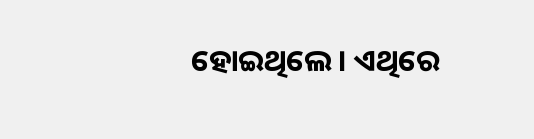ହୋଇଥିଲେ । ଏଥିରେ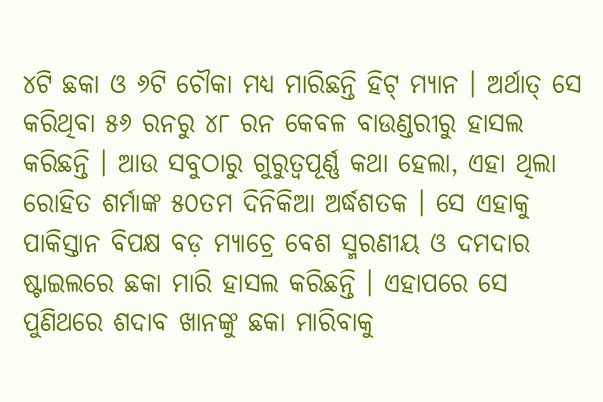୪ଟି ଛକା ଓ ୬ଟି ଚୌକା ମଧ୍ୟ ମାରିଛନ୍ତି ହିଟ୍ ମ୍ୟାନ । ଅର୍ଥାତ୍ ସେ କରିଥିବା ୫୬ ରନରୁ ୪୮ ରନ କେବଳ ବାଉଣ୍ଡରୀରୁ ହାସଲ କରିଛନ୍ତି । ଆଉ ସବୁଠାରୁ ଗୁରୁତ୍ବପୂର୍ଣ୍ଣ କଥା ହେଲା, ଏହା ଥିଲା ରୋହିତ ଶର୍ମାଙ୍କ ୫୦ତମ ଦିନିକିଆ ଅର୍ଦ୍ଧଶତକ । ସେ ଏହାକୁ ପାକିସ୍ତାନ ବିପକ୍ଷ ବଡ଼ ମ୍ୟାଚ୍ରେ ବେଶ ସ୍ମରଣୀୟ ଓ ଦମଦାର ଷ୍ଟାଇଲରେ ଛକା ମାରି ହାସଲ କରିଛନ୍ତି । ଏହାପରେ ସେ ପୁଣିଥରେ ଶଦାବ ଖାନଙ୍କୁ ଛକା ମାରିବାକୁ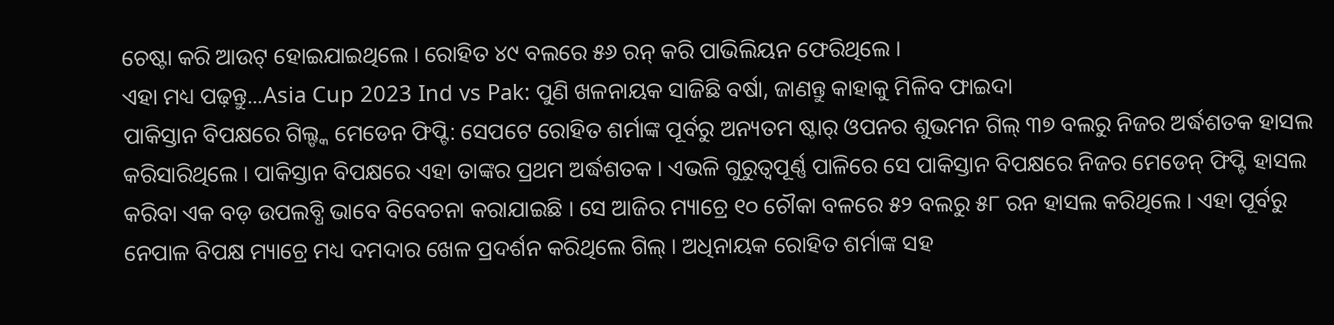ଚେଷ୍ଟା କରି ଆଉଟ୍ ହୋଇଯାଇଥିଲେ । ରୋହିତ ୪୯ ବଲରେ ୫୬ ରନ୍ କରି ପାଭିଲିୟନ ଫେରିଥିଲେ ।
ଏହା ମଧ୍ୟ ପଢ଼ନ୍ତୁ...Asia Cup 2023 Ind vs Pak: ପୁଣି ଖଳନାୟକ ସାଜିଛି ବର୍ଷା, ଜାଣନ୍ତୁ କାହାକୁ ମିଳିବ ଫାଇଦା
ପାକିସ୍ତାନ ବିପକ୍ଷରେ ଗିଲ୍ଙ୍କ ମେଡେନ ଫିପ୍ଟି: ସେପଟେ ରୋହିତ ଶର୍ମାଙ୍କ ପୂର୍ବରୁ ଅନ୍ୟତମ ଷ୍ଟାର୍ ଓପନର ଶୁଭମନ ଗିଲ୍ ୩୭ ବଲରୁ ନିଜର ଅର୍ଦ୍ଧଶତକ ହାସଲ କରିସାରିଥିଲେ । ପାକିସ୍ତାନ ବିପକ୍ଷରେ ଏହା ତାଙ୍କର ପ୍ରଥମ ଅର୍ଦ୍ଧଶତକ । ଏଭଳି ଗୁରୁତ୍ବପୂର୍ଣ୍ଣ ପାଳିରେ ସେ ପାକିସ୍ତାନ ବିପକ୍ଷରେ ନିଜର ମେଡେନ୍ ଫିପ୍ଟି ହାସଲ କରିବା ଏକ ବଡ଼ ଉପଲବ୍ଧି ଭାବେ ବିବେଚନା କରାଯାଇଛି । ସେ ଆଜିର ମ୍ୟାଚ୍ରେ ୧୦ ଚୌକା ବଳରେ ୫୨ ବଲରୁ ୫୮ ରନ ହାସଲ କରିଥିଲେ । ଏହା ପୂର୍ବରୁ ନେପାଳ ବିପକ୍ଷ ମ୍ୟାଚ୍ରେ ମଧ୍ୟ ଦମଦାର ଖେଳ ପ୍ରଦର୍ଶନ କରିଥିଲେ ଗିଲ୍ । ଅଧିନାୟକ ରୋହିତ ଶର୍ମାଙ୍କ ସହ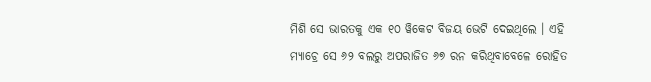ମିଶି ସେ ଭାରତକୁ ଏକ ୧୦ ୱିକେଟ ବିଜୟ ଭେଟି ଦେଇଥିଲେ । ଏହି ମ୍ୟାଚ୍ରେ ସେ ୬୨ ବଲରୁ ଅପରାଜିତ ୬୭ ରନ କରିଥିବାବେଳେ ରୋହିତ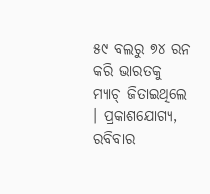୫୯ ବଲରୁ ୭୪ ରନ କରି ଭାରତକୁ ମ୍ୟାଚ୍ ଜିତାଇଥିଲେ । ପ୍ରକାଶଯୋଗ୍ୟ, ରବିବାର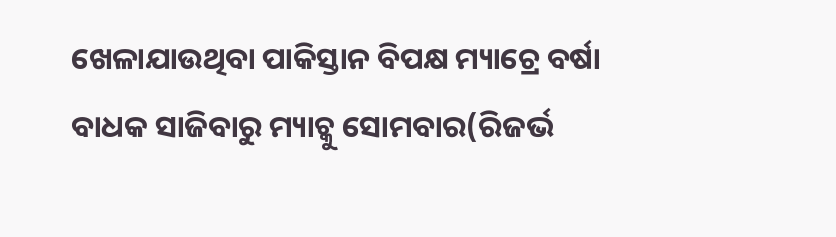ଖେଳାଯାଉଥିବା ପାକିସ୍ତାନ ବିପକ୍ଷ ମ୍ୟାଚ୍ରେ ବର୍ଷା ବାଧକ ସାଜିବାରୁ ମ୍ୟାଚ୍କୁ ସୋମବାର(ରିଜର୍ଭ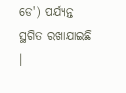ଡେ') ପର୍ଯ୍ୟନ୍ତ ସ୍ଥଗିତ ରଖାଯାଇଛି ।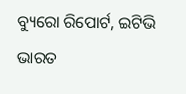ବ୍ୟୁରୋ ରିପୋର୍ଟ, ଇଟିଭି ଭାରତ